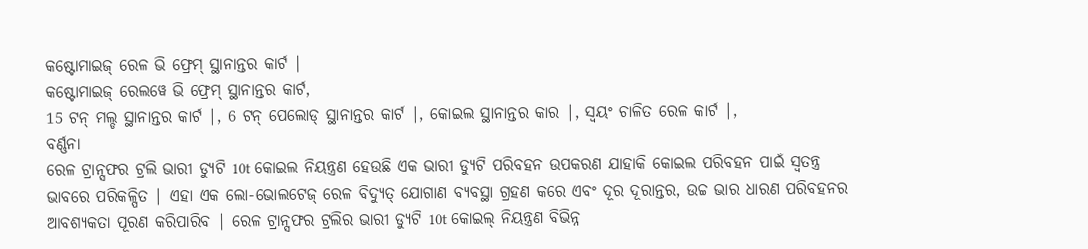କଷ୍ଟୋମାଇଜ୍ ରେଳ ଭି ଫ୍ରେମ୍ ସ୍ଥାନାନ୍ତର କାର୍ଟ |
କଷ୍ଟୋମାଇଜ୍ ରେଲୱେ ଭି ଫ୍ରେମ୍ ସ୍ଥାନାନ୍ତର କାର୍ଟ,
15 ଟନ୍ ମଲ୍ଡ ସ୍ଥାନାନ୍ତର କାର୍ଟ |, 6 ଟନ୍ ପେଲୋଡ୍ ସ୍ଥାନାନ୍ତର କାର୍ଟ |, କୋଇଲ ସ୍ଥାନାନ୍ତର କାର |, ସ୍ୱୟଂ ଚାଳିତ ରେଳ କାର୍ଟ |,
ବର୍ଣ୍ଣନା
ରେଳ ଟ୍ରାନ୍ସଫର ଟ୍ରଲି ଭାରୀ ଡ୍ୟୁଟି 10t କୋଇଲ ନିୟନ୍ତ୍ରଣ ହେଉଛି ଏକ ଭାରୀ ଡ୍ୟୁଟି ପରିବହନ ଉପକରଣ ଯାହାକି କୋଇଲ ପରିବହନ ପାଇଁ ସ୍ୱତନ୍ତ୍ର ଭାବରେ ପରିକଳ୍ପିତ | ଏହା ଏକ ଲୋ-ଭୋଲଟେଜ୍ ରେଳ ବିଦ୍ୟୁତ୍ ଯୋଗାଣ ବ୍ୟବସ୍ଥା ଗ୍ରହଣ କରେ ଏବଂ ଦୂର ଦୂରାନ୍ତର, ଉଚ୍ଚ ଭାର ଧାରଣ ପରିବହନର ଆବଶ୍ୟକତା ପୂରଣ କରିପାରିବ | ରେଳ ଟ୍ରାନ୍ସଫର ଟ୍ରଲିର ଭାରୀ ଡ୍ୟୁଟି 10t କୋଇଲ୍ ନିୟନ୍ତ୍ରଣ ବିଭିନ୍ନ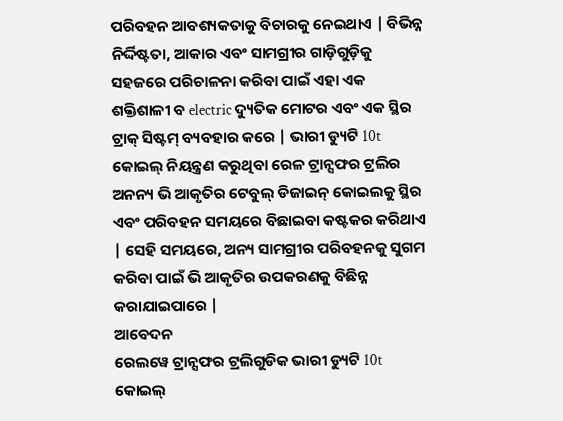ପରିବହନ ଆବଶ୍ୟକତାକୁ ବିଚାରକୁ ନେଇଥାଏ | ବିଭିନ୍ନ ନିର୍ଦ୍ଦିଷ୍ଟତା, ଆକାର ଏବଂ ସାମଗ୍ରୀର ଗାଡ଼ିଗୁଡ଼ିକୁ ସହଜରେ ପରିଚାଳନା କରିବା ପାଇଁ ଏହା ଏକ ଶକ୍ତିଶାଳୀ ବ electric ଦ୍ୟୁତିକ ମୋଟର ଏବଂ ଏକ ସ୍ଥିର ଟ୍ରାକ୍ ସିଷ୍ଟମ୍ ବ୍ୟବହାର କରେ | ଭାରୀ ଡ୍ୟୁଟି 10t କୋଇଲ୍ ନିୟନ୍ତ୍ରଣ କରୁଥିବା ରେଳ ଟ୍ରାନ୍ସଫର ଟ୍ରଲିର ଅନନ୍ୟ ଭି ଆକୃତିର ଟେବୁଲ୍ ଡିଜାଇନ୍ କୋଇଲକୁ ସ୍ଥିର ଏବଂ ପରିବହନ ସମୟରେ ବିଛାଇବା କଷ୍ଟକର କରିଥାଏ | ସେହି ସମୟରେ, ଅନ୍ୟ ସାମଗ୍ରୀର ପରିବହନକୁ ସୁଗମ କରିବା ପାଇଁ ଭି ଆକୃତିର ଉପକରଣକୁ ବିଛିନ୍ନ କରାଯାଇପାରେ |
ଆବେଦନ
ରେଲୱେ ଟ୍ରାନ୍ସଫର ଟ୍ରଲିଗୁଡିକ ଭାରୀ ଡ୍ୟୁଟି 10t କୋଇଲ୍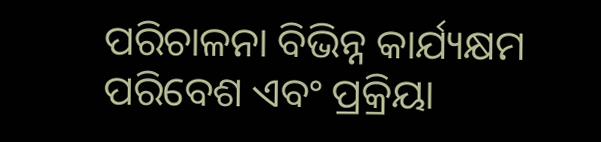ପରିଚାଳନା ବିଭିନ୍ନ କାର୍ଯ୍ୟକ୍ଷମ ପରିବେଶ ଏବଂ ପ୍ରକ୍ରିୟା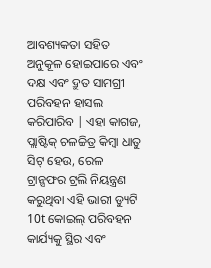ଆବଶ୍ୟକତା ସହିତ ଅନୁକୂଳ ହୋଇପାରେ ଏବଂ ଦକ୍ଷ ଏବଂ ଦ୍ରୁତ ସାମଗ୍ରୀ ପରିବହନ ହାସଲ କରିପାରିବ | ଏହା କାଗଜ, ପ୍ଲାଷ୍ଟିକ୍ ଚଳଚ୍ଚିତ୍ର କିମ୍ବା ଧାତୁ ସିଟ୍ ହେଉ, ରେଳ ଟ୍ରାନ୍ସଫର ଟ୍ରଲି ନିୟନ୍ତ୍ରଣ କରୁଥିବା ଏହି ଭାରୀ ଡ୍ୟୁଟି 10t କୋଇଲ୍ ପରିବହନ କାର୍ଯ୍ୟକୁ ସ୍ଥିର ଏବଂ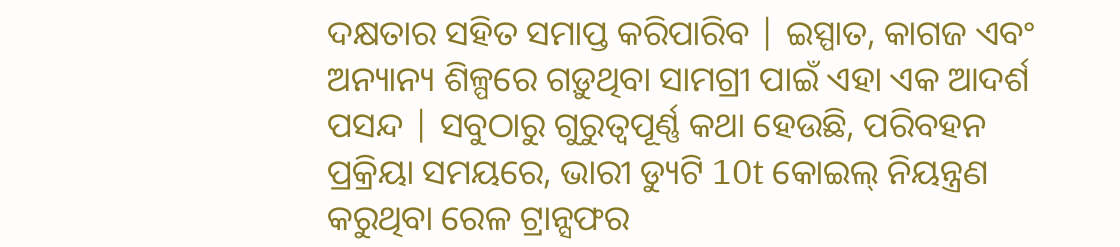ଦକ୍ଷତାର ସହିତ ସମାପ୍ତ କରିପାରିବ | ଇସ୍ପାତ, କାଗଜ ଏବଂ ଅନ୍ୟାନ୍ୟ ଶିଳ୍ପରେ ଗଡ଼ୁଥିବା ସାମଗ୍ରୀ ପାଇଁ ଏହା ଏକ ଆଦର୍ଶ ପସନ୍ଦ | ସବୁଠାରୁ ଗୁରୁତ୍ୱପୂର୍ଣ୍ଣ କଥା ହେଉଛି, ପରିବହନ ପ୍ରକ୍ରିୟା ସମୟରେ, ଭାରୀ ଡ୍ୟୁଟି 10t କୋଇଲ୍ ନିୟନ୍ତ୍ରଣ କରୁଥିବା ରେଳ ଟ୍ରାନ୍ସଫର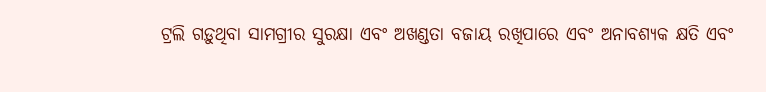ଟ୍ରଲି ଗଡ଼ୁଥିବା ସାମଗ୍ରୀର ସୁରକ୍ଷା ଏବଂ ଅଖଣ୍ଡତା ବଜାୟ ରଖିପାରେ ଏବଂ ଅନାବଶ୍ୟକ କ୍ଷତି ଏବଂ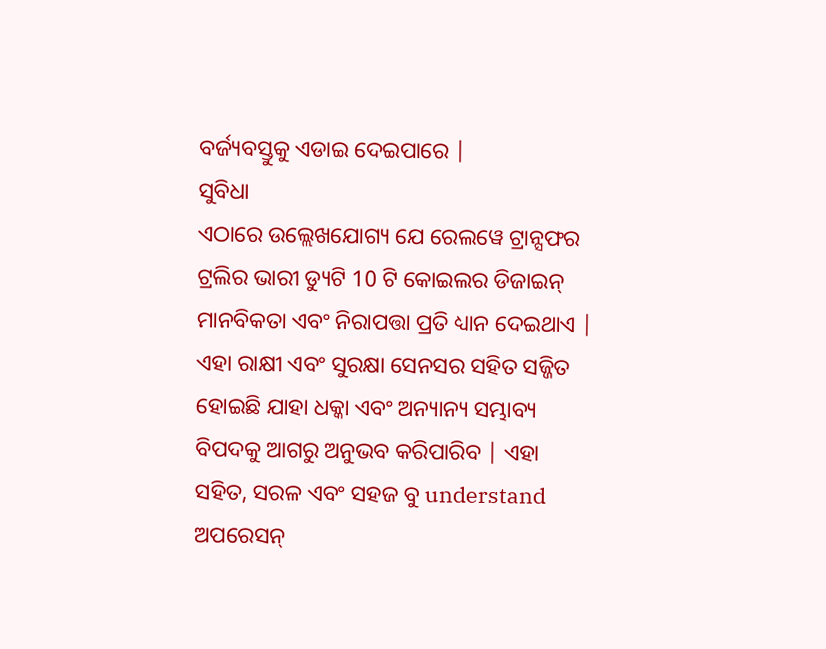ବର୍ଜ୍ୟବସ୍ତୁକୁ ଏଡାଇ ଦେଇପାରେ |
ସୁବିଧା
ଏଠାରେ ଉଲ୍ଲେଖଯୋଗ୍ୟ ଯେ ରେଲୱେ ଟ୍ରାନ୍ସଫର ଟ୍ରଲିର ଭାରୀ ଡ୍ୟୁଟି 10 ଟି କୋଇଲର ଡିଜାଇନ୍ ମାନବିକତା ଏବଂ ନିରାପତ୍ତା ପ୍ରତି ଧ୍ୟାନ ଦେଇଥାଏ | ଏହା ରାକ୍ଷୀ ଏବଂ ସୁରକ୍ଷା ସେନସର ସହିତ ସଜ୍ଜିତ ହୋଇଛି ଯାହା ଧକ୍କା ଏବଂ ଅନ୍ୟାନ୍ୟ ସମ୍ଭାବ୍ୟ ବିପଦକୁ ଆଗରୁ ଅନୁଭବ କରିପାରିବ | ଏହା ସହିତ, ସରଳ ଏବଂ ସହଜ ବୁ understand ଅପରେସନ୍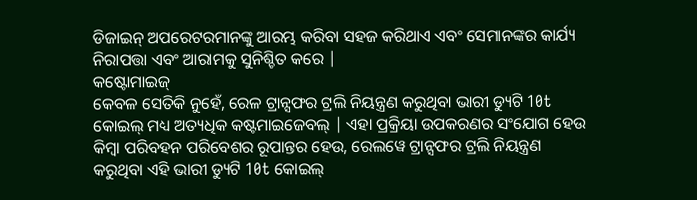ଡିଜାଇନ୍ ଅପରେଟରମାନଙ୍କୁ ଆରମ୍ଭ କରିବା ସହଜ କରିଥାଏ ଏବଂ ସେମାନଙ୍କର କାର୍ଯ୍ୟ ନିରାପତ୍ତା ଏବଂ ଆରାମକୁ ସୁନିଶ୍ଚିତ କରେ |
କଷ୍ଟୋମାଇଜ୍
କେବଳ ସେତିକି ନୁହେଁ, ରେଳ ଟ୍ରାନ୍ସଫର ଟ୍ରଲି ନିୟନ୍ତ୍ରଣ କରୁଥିବା ଭାରୀ ଡ୍ୟୁଟି 10t କୋଇଲ୍ ମଧ୍ୟ ଅତ୍ୟଧିକ କଷ୍ଟମାଇଜେବଲ୍ | ଏହା ପ୍ରକ୍ରିୟା ଉପକରଣର ସଂଯୋଗ ହେଉ କିମ୍ବା ପରିବହନ ପରିବେଶର ରୂପାନ୍ତର ହେଉ, ରେଲୱେ ଟ୍ରାନ୍ସଫର ଟ୍ରଲି ନିୟନ୍ତ୍ରଣ କରୁଥିବା ଏହି ଭାରୀ ଡ୍ୟୁଟି 10t କୋଇଲ୍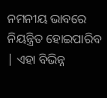ନମନୀୟ ଭାବରେ ନିୟନ୍ତ୍ରିତ ହୋଇପାରିବ | ଏହା ବିଭିନ୍ନ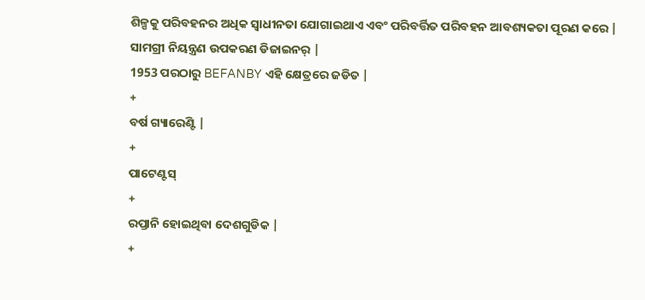ଶିଳ୍ପକୁ ପରିବହନର ଅଧିକ ସ୍ୱାଧୀନତା ଯୋଗାଇଥାଏ ଏବଂ ପରିବର୍ତ୍ତିତ ପରିବହନ ଆବଶ୍ୟକତା ପୂରଣ କରେ |
ସାମଗ୍ରୀ ନିୟନ୍ତ୍ରଣ ଉପକରଣ ଡିଜାଇନର୍ |
1953 ପରଠାରୁ BEFANBY ଏହି କ୍ଷେତ୍ରରେ ଜଡିତ |
+
ବର୍ଷ ଗ୍ୟାରେଣ୍ଟି |
+
ପାଟେଣ୍ଟସ୍
+
ରପ୍ତାନି ହୋଇଥିବା ଦେଶଗୁଡିକ |
+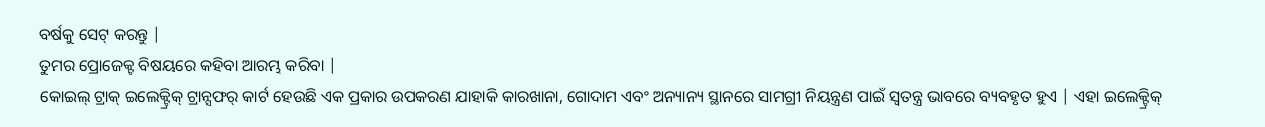ବର୍ଷକୁ ସେଟ୍ କରନ୍ତୁ |
ତୁମର ପ୍ରୋଜେକ୍ଟ ବିଷୟରେ କହିବା ଆରମ୍ଭ କରିବା |
କୋଇଲ୍ ଟ୍ରାକ୍ ଇଲେକ୍ଟ୍ରିକ୍ ଟ୍ରାନ୍ସଫର୍ କାର୍ଟ ହେଉଛି ଏକ ପ୍ରକାର ଉପକରଣ ଯାହାକି କାରଖାନା, ଗୋଦାମ ଏବଂ ଅନ୍ୟାନ୍ୟ ସ୍ଥାନରେ ସାମଗ୍ରୀ ନିୟନ୍ତ୍ରଣ ପାଇଁ ସ୍ୱତନ୍ତ୍ର ଭାବରେ ବ୍ୟବହୃତ ହୁଏ | ଏହା ଇଲେକ୍ଟ୍ରିକ୍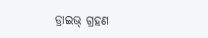ଡ୍ରାଇଭ୍ ଗ୍ରହଣ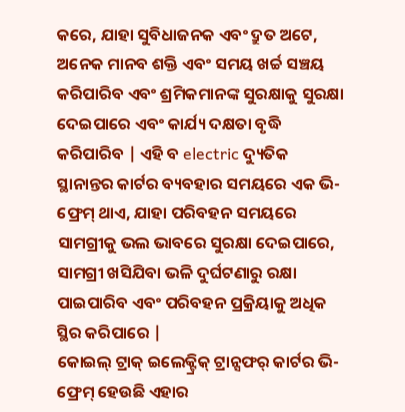କରେ, ଯାହା ସୁବିଧାଜନକ ଏବଂ ଦ୍ରୁତ ଅଟେ, ଅନେକ ମାନବ ଶକ୍ତି ଏବଂ ସମୟ ଖର୍ଚ୍ଚ ସଞ୍ଚୟ କରିପାରିବ ଏବଂ ଶ୍ରମିକମାନଙ୍କ ସୁରକ୍ଷାକୁ ସୁରକ୍ଷା ଦେଇପାରେ ଏବଂ କାର୍ଯ୍ୟ ଦକ୍ଷତା ବୃଦ୍ଧି କରିପାରିବ | ଏହି ବ electric ଦ୍ୟୁତିକ ସ୍ଥାନାନ୍ତର କାର୍ଟର ବ୍ୟବହାର ସମୟରେ ଏକ ଭି-ଫ୍ରେମ୍ ଥାଏ, ଯାହା ପରିବହନ ସମୟରେ ସାମଗ୍ରୀକୁ ଭଲ ଭାବରେ ସୁରକ୍ଷା ଦେଇପାରେ, ସାମଗ୍ରୀ ଖସିଯିବା ଭଳି ଦୁର୍ଘଟଣାରୁ ରକ୍ଷା ପାଇପାରିବ ଏବଂ ପରିବହନ ପ୍ରକ୍ରିୟାକୁ ଅଧିକ ସ୍ଥିର କରିପାରେ |
କୋଇଲ୍ ଟ୍ରାକ୍ ଇଲେକ୍ଟ୍ରିକ୍ ଟ୍ରାନ୍ସଫର୍ କାର୍ଟର ଭି-ଫ୍ରେମ୍ ହେଉଛି ଏହାର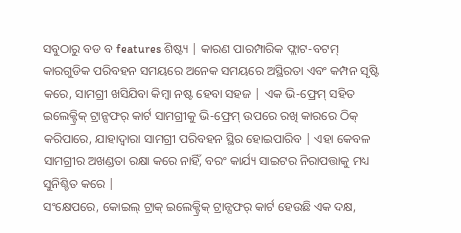ସବୁଠାରୁ ବଡ ବ features ଶିଷ୍ଟ୍ୟ | କାରଣ ପାରମ୍ପାରିକ ଫ୍ଲାଟ-ବଟମ୍ କାରଗୁଡିକ ପରିବହନ ସମୟରେ ଅନେକ ସମୟରେ ଅସ୍ଥିରତା ଏବଂ କମ୍ପନ ସୃଷ୍ଟି କରେ, ସାମଗ୍ରୀ ଖସିଯିବା କିମ୍ବା ନଷ୍ଟ ହେବା ସହଜ | ଏକ ଭି-ଫ୍ରେମ୍ ସହିତ ଇଲେକ୍ଟ୍ରିକ୍ ଟ୍ରାନ୍ସଫର୍ କାର୍ଟ ସାମଗ୍ରୀକୁ ଭି-ଫ୍ରେମ୍ ଉପରେ ରଖି କାରରେ ଠିକ୍ କରିପାରେ, ଯାହାଦ୍ୱାରା ସାମଗ୍ରୀ ପରିବହନ ସ୍ଥିର ହୋଇପାରିବ | ଏହା କେବଳ ସାମଗ୍ରୀର ଅଖଣ୍ଡତା ରକ୍ଷା କରେ ନାହିଁ, ବରଂ କାର୍ଯ୍ୟ ସାଇଟର ନିରାପତ୍ତାକୁ ମଧ୍ୟ ସୁନିଶ୍ଚିତ କରେ |
ସଂକ୍ଷେପରେ, କୋଇଲ୍ ଟ୍ରାକ୍ ଇଲେକ୍ଟ୍ରିକ୍ ଟ୍ରାନ୍ସଫର୍ କାର୍ଟ ହେଉଛି ଏକ ଦକ୍ଷ,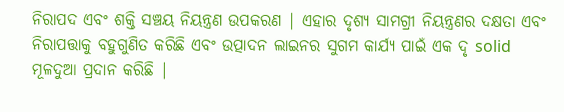ନିରାପଦ ଏବଂ ଶକ୍ତି ସଞ୍ଚୟ ନିୟନ୍ତ୍ରଣ ଉପକରଣ | ଏହାର ଦୃଶ୍ୟ ସାମଗ୍ରୀ ନିୟନ୍ତ୍ରଣର ଦକ୍ଷତା ଏବଂ ନିରାପତ୍ତାକୁ ବହୁଗୁଣିତ କରିଛି ଏବଂ ଉତ୍ପାଦନ ଲାଇନର ସୁଗମ କାର୍ଯ୍ୟ ପାଇଁ ଏକ ଦୃ solid ମୂଳଦୁଆ ପ୍ରଦାନ କରିଛି |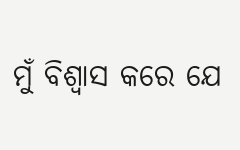ମୁଁ ବିଶ୍ୱାସ କରେ ଯେ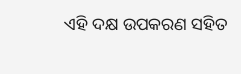ଏହି ଦକ୍ଷ ଉପକରଣ ସହିତ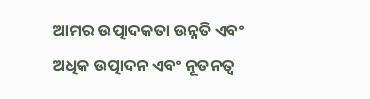ଆମର ଉତ୍ପାଦକତା ଉନ୍ନତି ଏବଂ ଅଧିକ ଉତ୍ପାଦନ ଏବଂ ନୂତନତ୍ୱ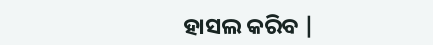ହାସଲ କରିବ |